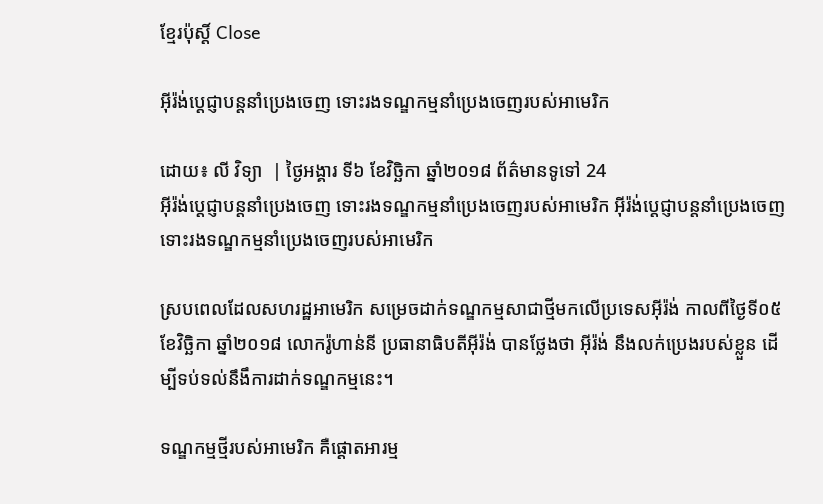ខ្មែរប៉ុស្ដិ៍ Close

អ៊ីរ៉ង់ប្ដេជ្ញាបន្តនាំប្រេងចេញ ទោះរងទណ្ឌកម្មនាំប្រេងចេញរបស់អាមេរិក

ដោយ៖ លី វិទ្យា  | ថ្ងៃអង្គារ ទី៦ ខែវិច្ឆិកា ឆ្នាំ២០១៨ ព័ត៌មានទូទៅ 24
អ៊ីរ៉ង់ប្ដេជ្ញាបន្តនាំប្រេងចេញ ទោះរងទណ្ឌកម្មនាំប្រេងចេញរបស់អាមេរិក អ៊ីរ៉ង់ប្ដេជ្ញាបន្តនាំប្រេងចេញ ទោះរងទណ្ឌកម្មនាំប្រេងចេញរបស់អាមេរិក

ស្របពេលដែលសហរដ្ឋអាមេរិក សម្រេចដាក់ទណ្ឌកម្មសាជាថ្មីមកលើប្រទេសអ៊ីរ៉ង់ កាលពីថ្ងៃទី០៥ ខែវិច្ឆិកា ឆ្នាំ២០១៨ លោករ៉ូហាន់នី ប្រធានាធិបតីអ៊ីរ៉ង់ បានថ្លែងថា អ៊ីរ៉ង់ នឹងលក់ប្រេងរបស់ខ្លួន ដើម្បីទប់ទល់នឹងឹការដាក់ទណ្ឌកម្មនេះ។

ទណ្ឌកម្មថ្មីរបស់អាមេរិក គឺផ្តោតអារម្ម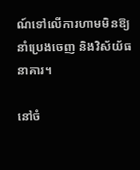ណ៍ទៅលើការហាមមិនឱ្យនាំប្រេងចេញ និងវិស័យ័ធនាគារ។

នៅចំ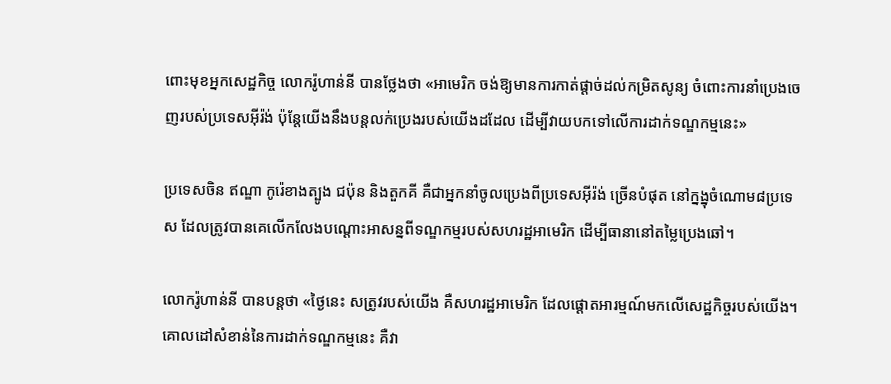ពោះមុខអ្នកសេដ្ឋកិច្ច លោករ៉ូហាន់នី បានថ្លែងថា «អាមេរិក ចង់ឱ្យមានការកាត់ផ្តាច់ដល់កម្រិតសូន្យ ចំពោះការនាំប្រេងចេញរបស់ប្រទេសអ៊ីរ៉ង់ ប៉ុន្តែយើងនឹងបន្តលក់ប្រេងរបស់យើងដដែល ដើម្បីវាយបកទៅលើការដាក់ទណ្ឌកម្មនេះ»

ប្រទេសចិន ឥណ្ឌា កូរ៉េខាងត្បូង ជប៉ុន និងតួកគី គឺជាអ្នកនាំចូលប្រេងពីប្រទេសអ៊ីរ៉ង់ ច្រើនបំផុត នៅក្នង្នុចំណោម៨ប្រទេស ដែលត្រូវបានគេលើកលែងបណ្តោះអាសន្នពីទណ្ឌកម្មរបស់សហរដ្ឋអាមេរិក ដើម្បីធានានៅតម្លៃប្រេងឆៅ។

លោករ៉ូហាន់នី បានបន្តថា «ថ្ងៃនេះ សត្រូវរបស់យើង គឺសហរដ្ឋអាមេរិក ដែលផ្តោតអារម្មណ៍មកលើសេដ្ឋកិច្ចរបស់យើង។ គោលដៅសំខាន់នៃការដាក់ទណ្ឌកម្មនេះ គឺវា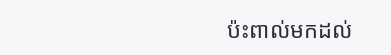ប៉ះពាល់មកដល់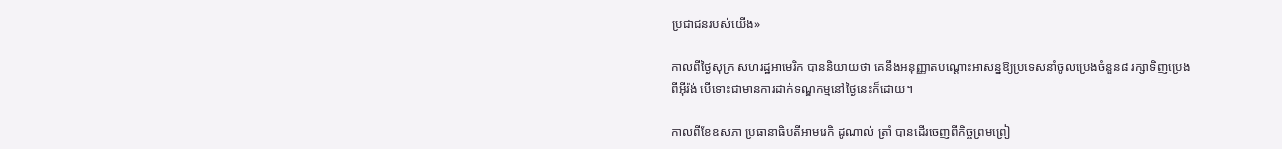ប្រជាជនរបស់យើង»

កាលពីថ្ងៃសុក្រ សហរដ្ឋអាមេរិក បាននិយាយថា គេនឹងអនុញ្ញាតបណ្តោះអាសន្នឱ្យប្រទេសនាំចូលប្រេងចំនួន៨ រក្សាទិញប្រេងពីអ៊ីរ៉ង់ បើទោះជាមានការដាក់ទណ្ឌកម្មនៅថ្ងៃនេះក៏ដោយ។

កាលពីខែឧសភា ប្រធានាធិបតីអាមរេកិ ដូណាល់ ត្រាំ បានដើរចេញពីកិច្ចព្រមព្រៀ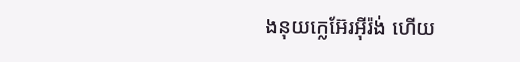ងនុយក្លេអ៊ែរអ៊ីរ៉ង់ ហើយ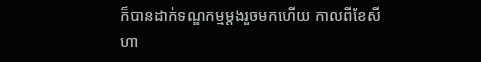ក៏បានដាក់ទណ្ឌកម្មម្តងរួចមកហើយ កាលពីខែសីហា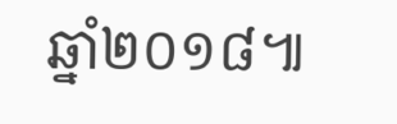ឆ្នាំ២០១៨៕